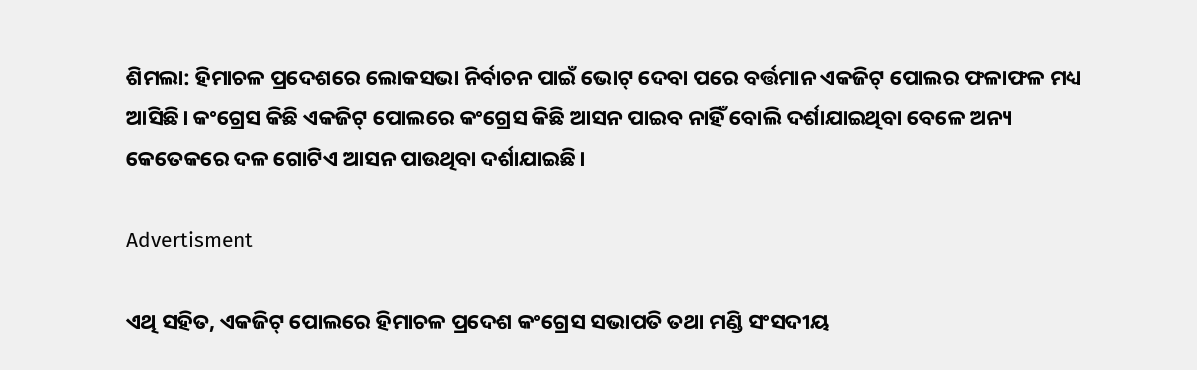ଶିମଲା: ହିମାଚଳ ପ୍ରଦେଶରେ ଲୋକସଭା ନିର୍ବାଚନ ପାଇଁ ଭୋଟ୍ ଦେବା ପରେ ବର୍ତ୍ତମାନ ଏକଜିଟ୍ ପୋଲର ଫଳାଫଳ ମଧ୍ୟ ଆସିଛି। କଂଗ୍ରେସ କିଛି ଏକଜିଟ୍ ପୋଲରେ କଂଗ୍ରେସ କିଛି ଆସନ ପାଇବ ନାହିଁ ବୋଲି ଦର୍ଶାଯାଇଥିବା ବେଳେ ଅନ୍ୟ କେତେକରେ ଦଳ ଗୋଟିଏ ଆସନ ପାଉଥିବା ଦର୍ଶାଯାଇଛି।

Advertisment

ଏଥି ସହିତ, ଏକଜିଟ୍ ପୋଲରେ ହିମାଚଳ ପ୍ରଦେଶ କଂଗ୍ରେସ ସଭାପତି ତଥା ମଣ୍ଡି ସଂସଦୀୟ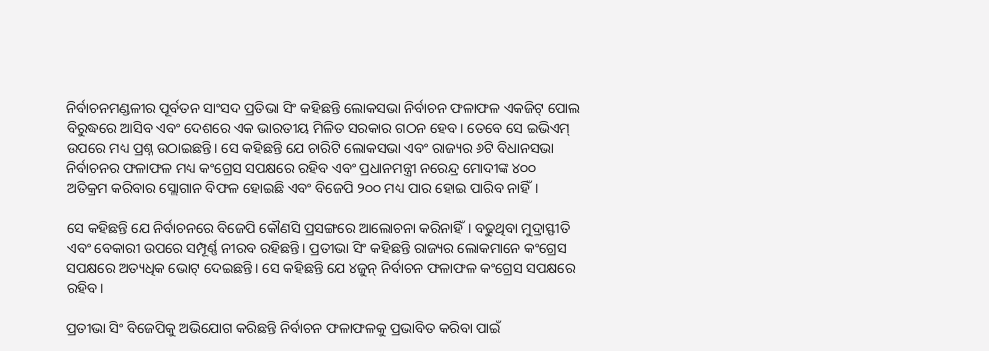ନିର୍ବାଚନମଣ୍ଡଳୀର ପୂର୍ବତନ ସାଂସଦ ପ୍ରତିଭା ସିଂ କହିଛନ୍ତି ଲୋକସଭା ନିର୍ବାଚନ ଫଳାଫଳ ଏକଜିଟ୍ ପୋଲ ବିରୁଦ୍ଧରେ ଆସିବ ଏବଂ ଦେଶରେ ଏକ ଭାରତୀୟ ମିଳିତ ସରକାର ଗଠନ ହେବ। ତେବେ ସେ ଇଭିଏମ୍ ଉପରେ ମଧ୍ୟ ପ୍ରଶ୍ନ ଉଠାଇଛନ୍ତି। ସେ କହିଛନ୍ତି ଯେ ଚାରିଟି ଲୋକସଭା ଏବଂ ରାଜ୍ୟର ୬ଟି ବିଧାନସଭା ନିର୍ବାଚନର ଫଳାଫଳ ମଧ୍ୟ କଂଗ୍ରେସ ସପକ୍ଷରେ ରହିବ ଏବଂ ପ୍ରଧାନମନ୍ତ୍ରୀ ନରେନ୍ଦ୍ର ମୋଦୀଙ୍କ ୪୦୦ ଅତିକ୍ରମ କରିବାର ସ୍ଲୋଗାନ ବିଫଳ ହୋଇଛି ଏବଂ ବିଜେପି ୨୦୦ ମଧ୍ୟ ପାର ହୋଇ ପାରିବ ନାହିଁ।

ସେ କହିଛନ୍ତି ଯେ ନିର୍ବାଚନରେ ବିଜେପି କୌଣସି ପ୍ରସଙ୍ଗରେ ଆଲୋଚନା କରିନାହିଁ। ବଢୁଥିବା ମୁଦ୍ରାସ୍ଫୀତି ଏବଂ ବେକାରୀ ଉପରେ ସମ୍ପୂର୍ଣ୍ଣ ନୀରବ ରହିଛନ୍ତି। ପ୍ରତୀଭା ସିଂ କହିଛନ୍ତି ରାଜ୍ୟର ଲୋକମାନେ କଂଗ୍ରେସ ସପକ୍ଷରେ ଅତ୍ୟଧିକ ଭୋଟ୍ ଦେଇଛନ୍ତି। ସେ କହିଛନ୍ତି ଯେ ୪ଜୁନ୍ ନିର୍ବାଚନ ଫଳାଫଳ କଂଗ୍ରେସ ସପକ୍ଷରେ ରହିବ।

ପ୍ରତୀଭା ସିଂ ବିଜେପିକୁ ଅଭିଯୋଗ କରିଛନ୍ତି ନିର୍ବାଚନ ଫଳାଫଳକୁ ପ୍ରଭାବିତ କରିବା ପାଇଁ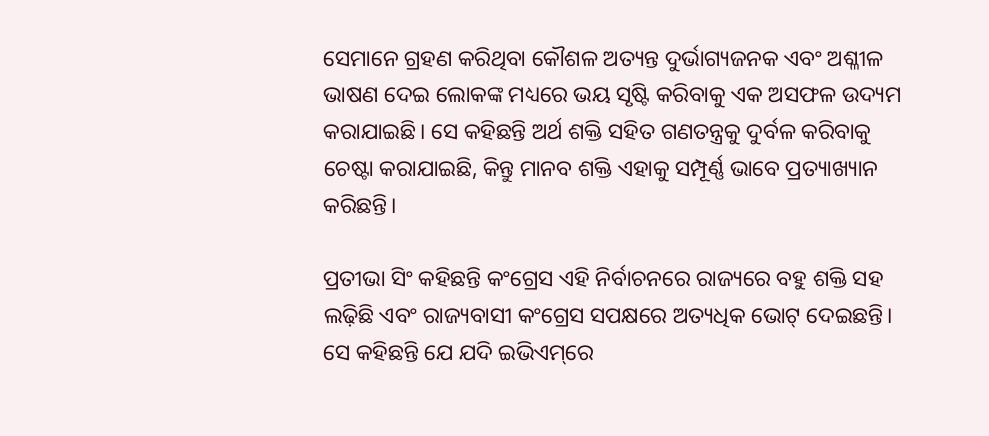ସେମାନେ ଗ୍ରହଣ କରିଥିବା କୌଶଳ ଅତ୍ୟନ୍ତ ଦୁର୍ଭାଗ୍ୟଜନକ ଏବଂ ଅଶ୍ଳୀଳ ଭାଷଣ ଦେଇ ଲୋକଙ୍କ ମଧ୍ୟରେ ଭୟ ସୃଷ୍ଟି କରିବାକୁ ଏକ ଅସଫଳ ଉଦ୍ୟମ କରାଯାଇଛି। ସେ କହିଛନ୍ତି ଅର୍ଥ ଶକ୍ତି ସହିତ ଗଣତନ୍ତ୍ରକୁ ଦୁର୍ବଳ କରିବାକୁ ଚେଷ୍ଟା କରାଯାଇଛି, କିନ୍ତୁ ମାନବ ଶକ୍ତି ଏହାକୁ ସମ୍ପୂର୍ଣ୍ଣ ଭାବେ ପ୍ରତ୍ୟାଖ୍ୟାନ କରିଛନ୍ତି।

ପ୍ରତୀଭା ସିଂ କହିଛନ୍ତି କଂଗ୍ରେସ ଏହି ନିର୍ବାଚନରେ ରାଜ୍ୟରେ ବହୁ ଶକ୍ତି ସହ ଲଢ଼ିଛି ଏବଂ ରାଜ୍ୟବାସୀ କଂଗ୍ରେସ ସପକ୍ଷରେ ଅତ୍ୟଧିକ ଭୋଟ୍ ଦେଇଛନ୍ତି। ସେ କହିଛନ୍ତି ଯେ ଯଦି ଇଭିଏମ୍‌ରେ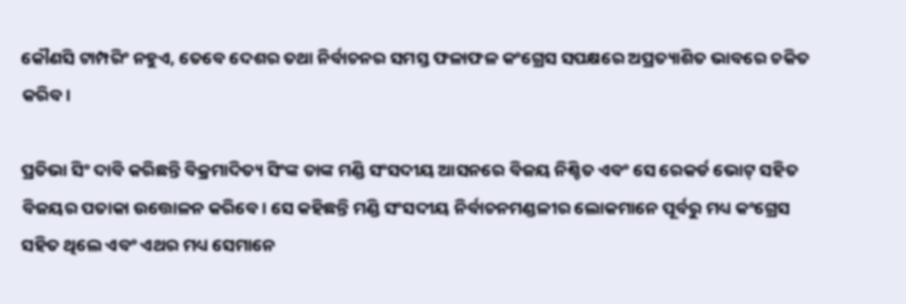କୌଣସି ଟାମ୍ପରିଂ ନହୁଏ, ତେବେ ଦେଶର ତଥା ନିର୍ବାଚନର ସମସ୍ତ ଫଳାଫଳ କଂଗ୍ରେସ ସପକ୍ଷରେ ଅପ୍ରତ୍ୟାଶିତ ଭାବରେ ଚକିତ କରିବ।

ପ୍ରତିଭା ସିଂ ଦାବି କରିଛନ୍ତି ବିକ୍ରମାଦିତ୍ୟ ସିଂଙ୍କ ତାଙ୍କ ମଣ୍ଡି ସଂସଦୀୟ ଆସନରେ ବିଜୟ ନିଶ୍ଚିତ ଏବଂ ସେ ରେକର୍ଡ ଭୋଟ୍ ସହିତ ବିଜୟର ପତାକା ଉତ୍ତୋଳନ କରିବେ। ସେ କହିଛନ୍ତି ମଣ୍ଡି ସଂସଦୀୟ ନିର୍ବାଚନମଣ୍ଡଳୀର ଲୋକମାନେ ପୂର୍ବରୁ ମଧ୍ୟ କଂଗ୍ରେସ ସହିତ ଥିଲେ ଏବଂ ଏଥର ମଧ୍ୟ ସେମାନେ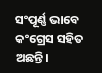ସଂପୂର୍ଣ୍ଣ ଭାବେ କଂଗ୍ରେସ ସହିତ ଅଛନ୍ତି।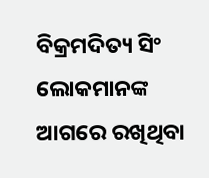ବିକ୍ରମଦିତ୍ୟ ସିଂ ଲୋକମାନଙ୍କ ଆଗରେ ରଖିଥିବା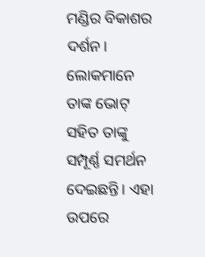ମଣ୍ଡିର ବିକାଶର ଦର୍ଶନ। ଲୋକମାନେ ତାଙ୍କ ଭୋଟ୍ ସହିତ ତାଙ୍କୁ ସମ୍ପୂର୍ଣ୍ଣ ସମର୍ଥନ ଦେଇଛନ୍ତି। ଏହା ଉପରେ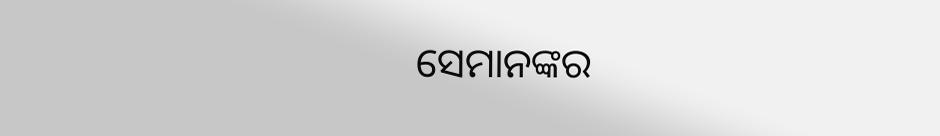ସେମାନଙ୍କର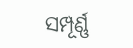ସମ୍ପୂର୍ଣ୍ଣ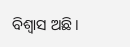ବିଶ୍ୱାସ ଅଛି।